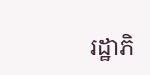រដ្ឋាភិ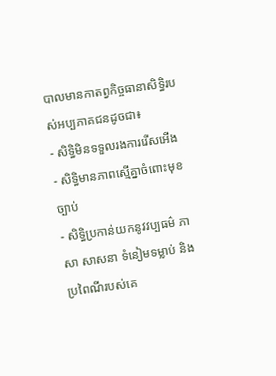បាលមានកាតព្វកិច្ចធានាសិទ្ធិរបស់អប្បភាគជនដូចជា៖
- សិទ្ធិមិនទទួលរងការរើសអើង
- សិទ្ធិមានភាពស្មើគ្នាចំពោះមុខច្បាប់
- សិទ្ធិប្រកាន់យកនូវវប្បធម៌ ភាសា សាសនា ទំនៀមទម្លាប់ និងប្រពៃណីរបស់គេ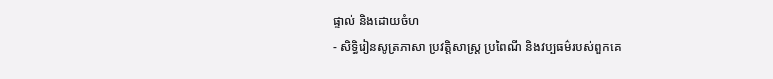ផ្ទាល់ និងដោយចំហ
- សិទ្ធិរៀនសូត្រភាសា ប្រវត្តិសាស្ត្រ ប្រពៃណី និងវប្បធម៌របស់ពួកគេ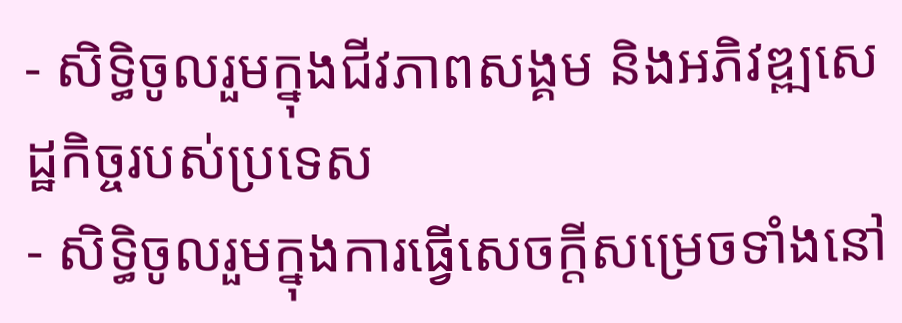- សិទ្ធិចូលរួមក្នុងជីវភាពសង្គម និងអភិវឌ្ឍសេដ្ឋកិច្ចរបស់ប្រទេស
- សិទ្ធិចូលរួមក្នុងការធ្វើសេចក្ដីសម្រេចទាំងនៅ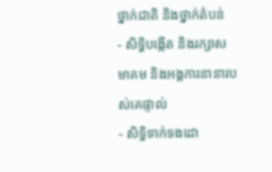ថ្នាក់ជាតិ និងថ្នាក់តំបន់
- សិទ្ធិបង្កើត និងរក្សាសមាគម និងអង្គការនានារបស់គេផ្ទាល់
- សិទ្ធិទាក់ទងដោ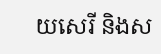យសេរី និងស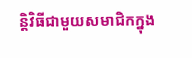ន្តិវិធីជាមួយសមាជិកក្នុង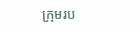ក្រុមរប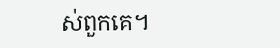ស់ពួកគេ។